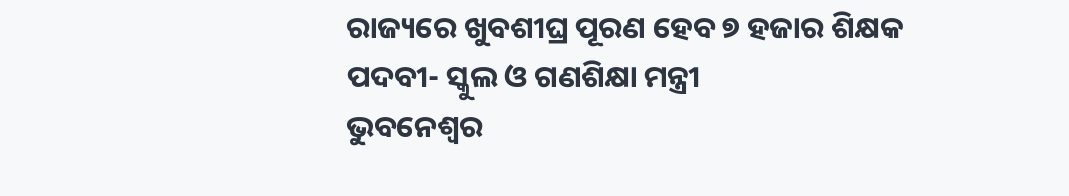ରାଜ୍ୟରେ ଖୁବଶୀଘ୍ର ପୂରଣ ହେବ ୭ ହଜାର ଶିକ୍ଷକ ପଦବୀ- ସ୍କୁଲ ଓ ଗଣଶିକ୍ଷା ମନ୍ତ୍ରୀ
ଭୁବନେଶ୍ୱର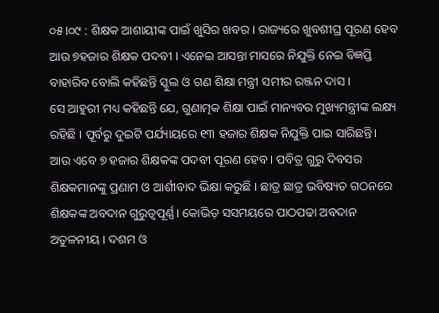୦୫।୦୯ : ଶିକ୍ଷକ ଆଶାୟୀଙ୍କ ପାଇଁ ଖୁସିର ଖବର । ରାଜ୍ୟରେ ଖୁବଶୀଘ୍ର ପୂରଣ ହେବ ଆଉ ୭ହଜାର ଶିକ୍ଷକ ପଦବୀ । ଏନେଇ ଆସନ୍ତା ମାସରେ ନିଯୁକ୍ତି ନେଇ ବିଜ୍ଞପ୍ତି ବାହାରିବ ବୋଲି କହିଛନ୍ତି ସ୍କୁଲ ଓ ଗଣ ଶିକ୍ଷା ମନ୍ତ୍ରୀ ସମୀର ରଞ୍ଜନ ଦାସ ।
ସେ ଆହୁରୀ ମଧ୍ୟ କହିଛନ୍ତି ଯେ, ଗୁଣାତ୍ମକ ଶିକ୍ଷା ପାଇଁ ମାନ୍ୟବର ମୁଖ୍ୟମନ୍ତ୍ରୀଙ୍କ ଲକ୍ଷ୍ୟ ରହିଛି । ପୂର୍ବରୁ ଦୁଇଟି ପର୍ଯ୍ୟାୟରେ ୧୩ ହଜାର ଶିକ୍ଷକ ନିଯୁକ୍ତି ପାଇ ସାରିଛନ୍ତି। ଆଉ ଏବେ ୭ ହଜାର ଶିକ୍ଷକଙ୍କ ପଦବୀ ପୂରଣ ହେବ । ପବିତ୍ର ଗୁରୁ ଦିବସର ଶିକ୍ଷକମାନଙ୍କୁ ପ୍ରଣାମ ଓ ଆର୍ଶୀବାଦ ଭିକ୍ଷା କରୁଛି । ଛାତ୍ର ଛାତ୍ର ଭବିଷ୍ୟତ ଗଠନରେ ଶିକ୍ଷକଙ୍କ ଅବଦାନ ଗୁରୁତ୍ୱପୂର୍ଣ୍ଣ। କୋଭିଡ଼ ସସମୟରେ ପାଠପଢା ଅବଦାନ ଅତୁଳନୀୟ । ଦଶମ ଓ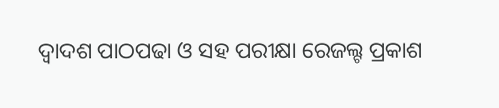ଦ୍ୱାଦଶ ପାଠପଢା ଓ ସହ ପରୀକ୍ଷା ରେଜଲ୍ଟ ପ୍ରକାଶ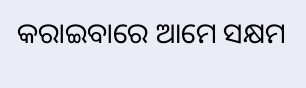କରାଇବାରେ ଆମେ ସକ୍ଷମ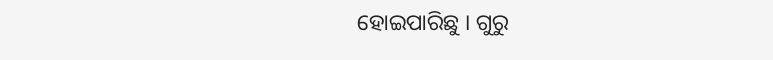ହୋଇପାରିଛୁ । ଗୁରୁ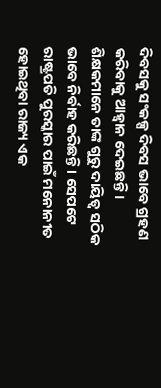ଦିବସକୁ ସଂକଳ୍ପ ଦିବସ ଭାବେ ଗ୍ରହଣ କରିବାକୁ ଆହ୍ୱାନ ଦେଇଛନ୍ତି। ଶିକ୍ଷକମାନେ ତାଙ୍କ ଗୁରୁ ଦାୟିତ୍ଵ ସଠିକ ଭାବେ ନିର୍ବାହ କରିଛନ୍ତି । ସେପଟେ ରାଷ୍ଟ୍ରପତି ପୁରସ୍କାର ପାଇଁ ମନୋନୀତ ହୋଇଥିବା ରାଜ୍ୟ ଏକ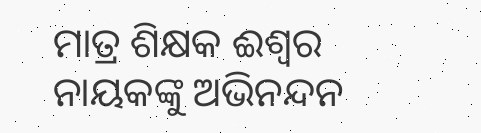ମାତ୍ର ଶିକ୍ଷକ ଈଶ୍ୱର ନାୟକଙ୍କୁ ଅଭିନନ୍ଦନ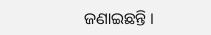ଜଣାଇଛନ୍ତି ।